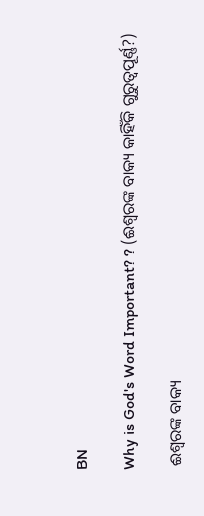BN

Why is God's Word Important? ? (ଈଶ୍ବରଙ୍କ ବାକ୍ୟ କାହିଁକି ଗୁରୁତ୍ୱପୂର୍ଣ୍ଣ?)

 ଈଶ୍ବରଙ୍କ ବାକ୍ୟ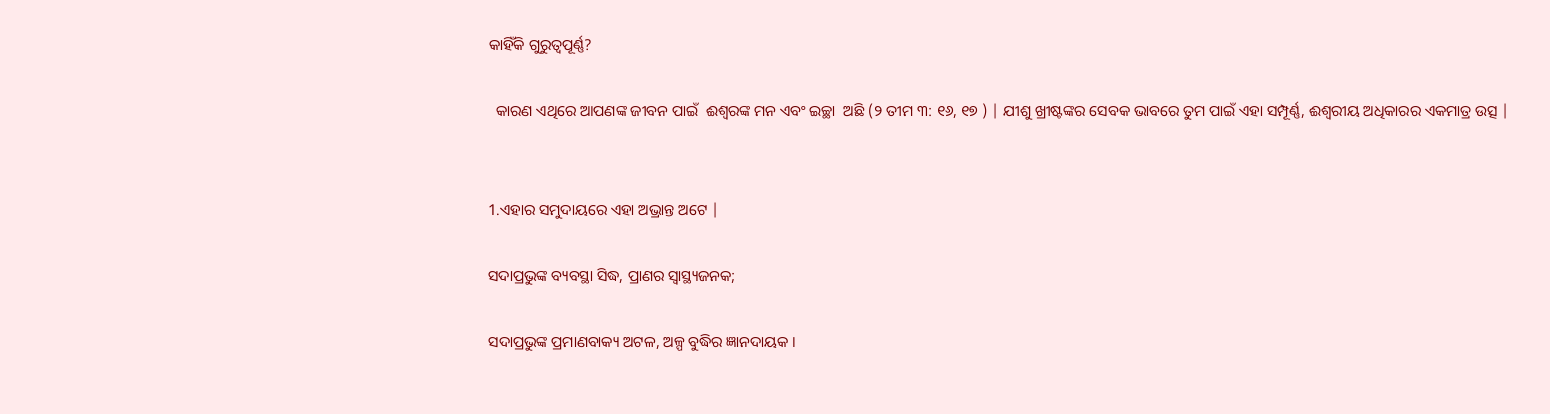କାହିଁକି ଗୁରୁତ୍ୱପୂର୍ଣ୍ଣ?

  କାରଣ ଏଥିରେ ଆପଣଙ୍କ ଜୀବନ ପାଇଁ  ଈଶ୍ବରଙ୍କ ମନ ଏବଂ ଇଚ୍ଛା  ଅଛି (୨ ତୀମ ୩: ୧୬, ୧୭ ) | ଯୀଶୁ ଖ୍ରୀଷ୍ଟଙ୍କର ସେବକ ଭାବରେ ତୁମ ପାଇଁ ଏହା ସମ୍ପୂର୍ଣ୍ଣ, ଈଶ୍ୱରୀୟ ଅଧିକାରର ଏକମାତ୍ର ଉତ୍ସ |


1.ଏହାର ସମୁଦାୟରେ ଏହା ଅଭ୍ରାନ୍ତ ଅଟେ |

ସଦାପ୍ରଭୁଙ୍କ ବ୍ୟବସ୍ଥା ସିଦ୍ଧ, ପ୍ରାଣର ସ୍ଵାସ୍ଥ୍ୟଜନକ;

ସଦାପ୍ରଭୁଙ୍କ ପ୍ରମାଣବାକ୍ୟ ଅଟଳ, ଅଳ୍ପ ବୁଦ୍ଧିର ଜ୍ଞାନଦାୟକ ।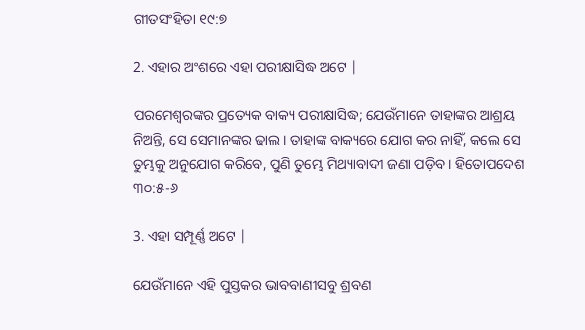ଗୀତସଂହିତା ୧୯:୭

2. ଏହାର ଅଂଶରେ ଏହା ପରୀକ୍ଷାସିଦ୍ଧ ଅଟେ |

ପରମେଶ୍ଵରଙ୍କର ପ୍ରତ୍ୟେକ ବାକ୍ୟ ପରୀକ୍ଷାସିଦ୍ଧ; ଯେଉଁମାନେ ତାହାଙ୍କର ଆଶ୍ରୟ ନିଅନ୍ତି, ସେ ସେମାନଙ୍କର ଢାଲ। ତାହାଙ୍କ ବାକ୍ୟରେ ଯୋଗ କର ନାହିଁ, କଲେ ସେ ତୁମ୍ଭକୁ ଅନୁଯୋଗ କରିବେ, ପୁଣି ତୁମ୍ଭେ ମିଥ୍ୟାବାଦୀ ଜଣା ପଡ଼ିବ। ହିତୋପଦେଶ ୩୦:୫-୬

3. ଏହା ସମ୍ପୂର୍ଣ୍ଣ ଅଟେ |

ଯେଉଁମାନେ ଏହି ପୁସ୍ତକର ଭାବବାଣୀସବୁ ଶ୍ରବଣ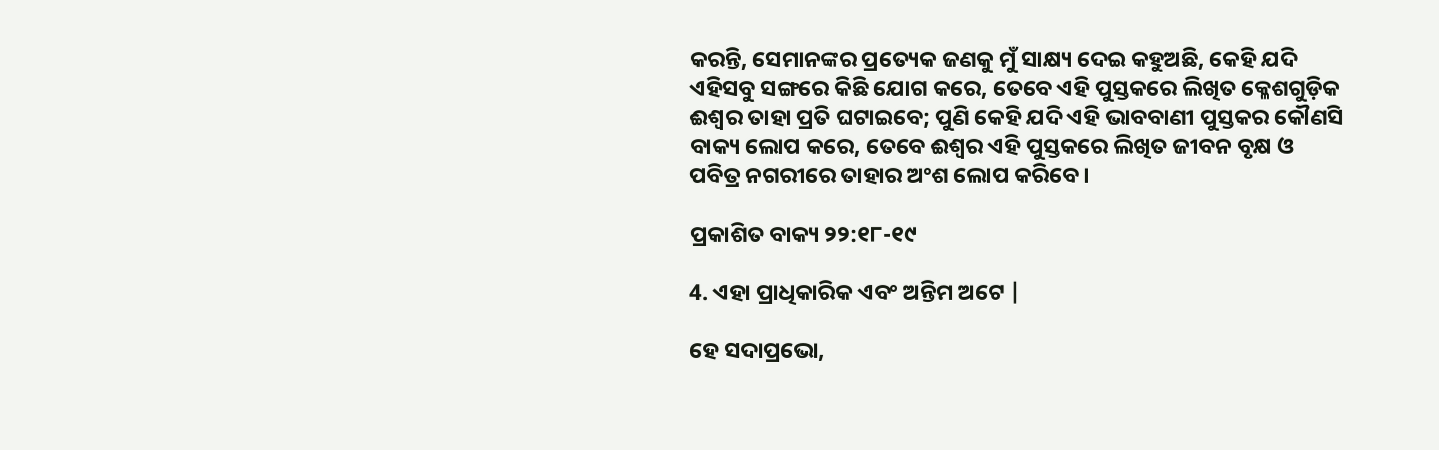କରନ୍ତି, ସେମାନଙ୍କର ପ୍ରତ୍ୟେକ ଜଣକୁ ମୁଁ ସାକ୍ଷ୍ୟ ଦେଇ କହୁଅଛି, କେହି ଯଦି ଏହିସବୁ ସଙ୍ଗରେ କିଛି ଯୋଗ କରେ, ତେବେ ଏହି ପୁସ୍ତକରେ ଲିଖିତ କ୍ଳେଶଗୁଡ଼ିକ ଈଶ୍ଵର ତାହା ପ୍ରତି ଘଟାଇବେ; ପୁଣି କେହି ଯଦି ଏହି ଭାବବାଣୀ ପୁସ୍ତକର କୌଣସି ବାକ୍ୟ ଲୋପ କରେ, ତେବେ ଈଶ୍ଵର ଏହି ପୁସ୍ତକରେ ଲିଖିତ ଜୀବନ ବୃକ୍ଷ ଓ ପବିତ୍ର ନଗରୀରେ ତାହାର ଅଂଶ ଲୋପ କରିବେ।

ପ୍ରକାଶିତ ବାକ୍ୟ ୨୨:୧୮-୧୯

4. ଏହା ପ୍ରାଧିକାରିକ ଏବଂ ଅନ୍ତିମ ଅଟେ |

ହେ ସଦାପ୍ରଭୋ,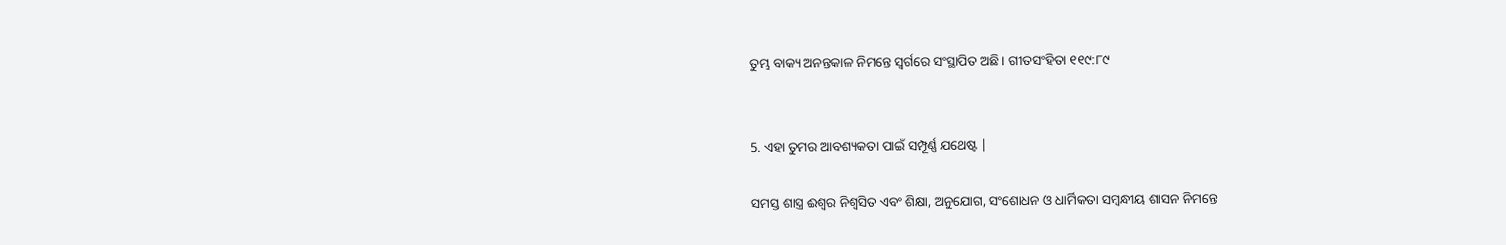ତୁମ୍ଭ ବାକ୍ୟ ଅନନ୍ତକାଳ ନିମନ୍ତେ ସ୍ଵର୍ଗରେ ସଂସ୍ଥାପିତ ଅଛି। ଗୀତସଂହିତା ୧୧୯:୮୯


5. ଏହା ତୁମର ଆବଶ୍ୟକତା ପାଇଁ ସମ୍ପୂର୍ଣ୍ଣ ଯଥେଷ୍ଟ |

ସମସ୍ତ ଶାସ୍ତ୍ର ଈଶ୍ଵର ନିଶ୍ଵସିତ ଏବଂ ଶିକ୍ଷା, ଅନୁଯୋଗ, ସଂଶୋଧନ ଓ ଧାର୍ମିକତା ସମ୍ଵନ୍ଧୀୟ ଶାସନ ନିମନ୍ତେ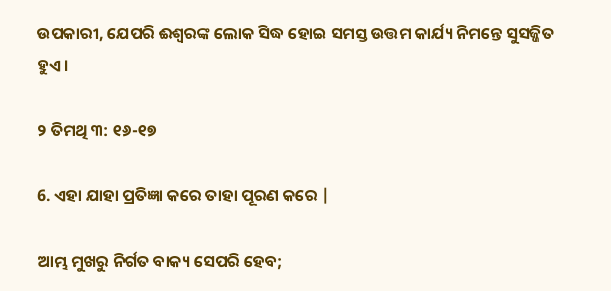ଉପକାରୀ, ଯେପରି ଈଶ୍ଵରଙ୍କ ଲୋକ ସିଦ୍ଧ ହୋଇ ସମସ୍ତ ଉତ୍ତମ କାର୍ଯ୍ୟ ନିମନ୍ତେ ସୁସଜ୍ଜିତ ହୁଏ।

୨ ତିମଥି ୩: ୧୬-୧୭

6. ଏହା ଯାହା ପ୍ରତିଜ୍ଞା କରେ ତାହା ପୂରଣ କରେ |

ଆମ୍ଭ ମୁଖରୁ ନିର୍ଗତ ବାକ୍ୟ ସେପରି ହେବ;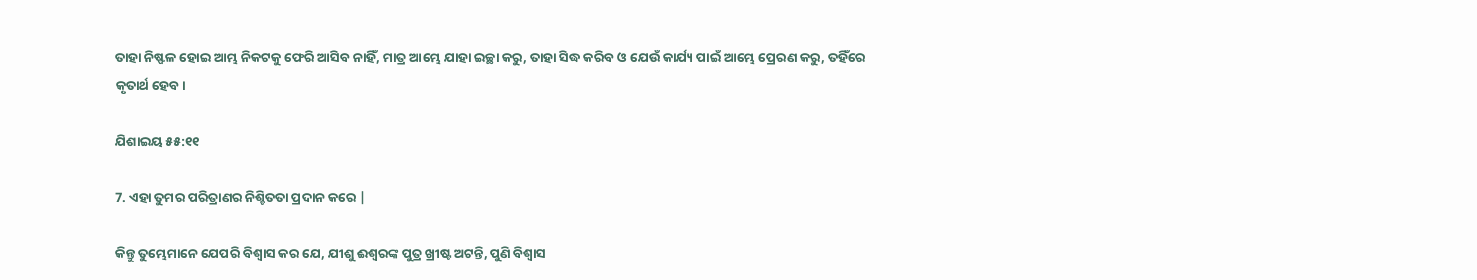ତାହା ନିଷ୍ଫଳ ହୋଇ ଆମ୍ଭ ନିକଟକୁ ଫେରି ଆସିବ ନାହିଁ, ମାତ୍ର ଆମ୍ଭେ ଯାହା ଇଚ୍ଛା କରୁ, ତାହା ସିଦ୍ଧ କରିବ ଓ ଯେଉଁ କାର୍ଯ୍ୟ ପାଇଁ ଆମ୍ଭେ ପ୍ରେରଣ କରୁ, ତହିଁରେ କୃତାର୍ଥ ହେବ।

ଯିଶାଇୟ ୫୫:୧୧

7. ଏହା ତୁମର ପରିତ୍ରାଣର ନିଶ୍ଚିତତା ପ୍ରଦାନ କରେ |

କିନ୍ତୁ ତୁମ୍ଭେମାନେ ଯେପରି ବିଶ୍ଵାସ କର ଯେ, ଯୀଶୁ ଈଶ୍ଵରଙ୍କ ପୁତ୍ର ଖ୍ରୀଷ୍ଟ ଅଟନ୍ତି, ପୁଣି ବିଶ୍ଵାସ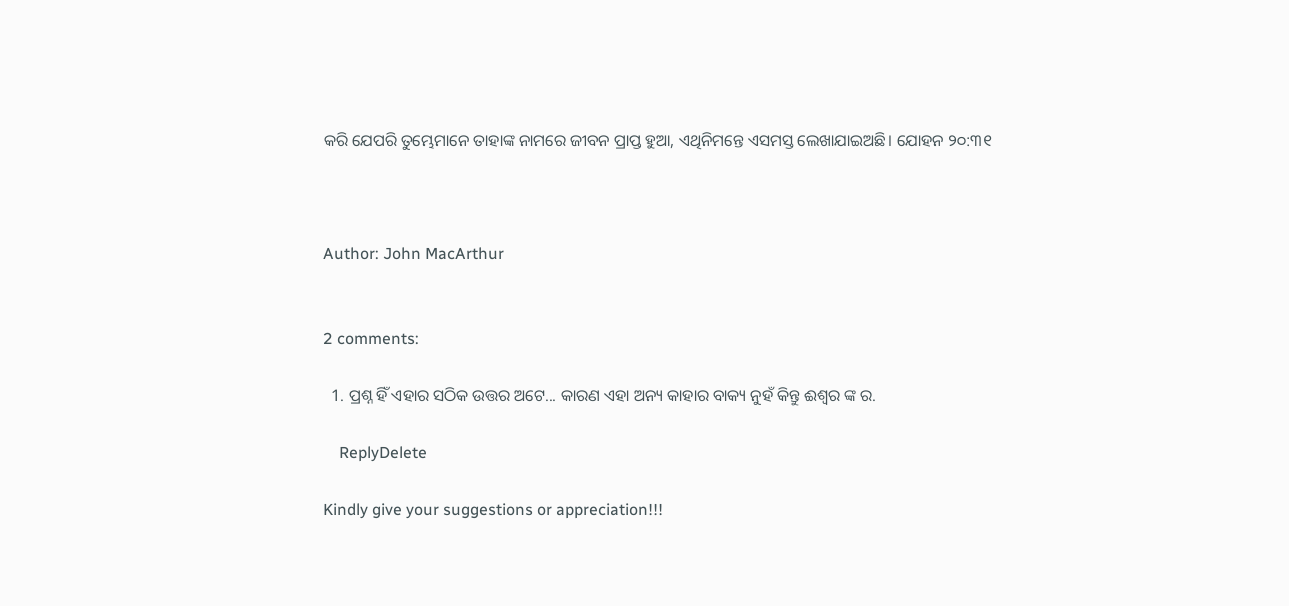କରି ଯେପରି ତୁମ୍ଭେମାନେ ତାହାଙ୍କ ନାମରେ ଜୀବନ ପ୍ରାପ୍ତ ହୁଆ, ଏଥିନିମନ୍ତେ ଏସମସ୍ତ ଲେଖାଯାଇଅଛି। ଯୋହନ ୨୦:୩୧



Author: John MacArthur


2 comments:

  1. ପ୍ରଶ୍ନ ହିଁ ଏହାର ସଠିକ ଉତ୍ତର ଅଟେ... କାରଣ ଏହା ଅନ୍ୟ କାହାର ବାକ୍ୟ ନୁହଁ କିନ୍ତୁ ଈଶ୍ବର ଙ୍କ ର.

    ReplyDelete

Kindly give your suggestions or appreciation!!!